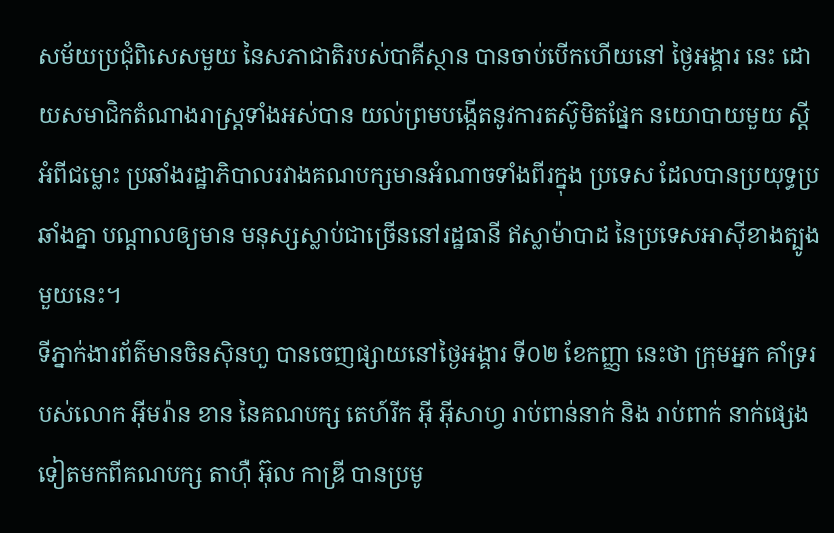សម័យប្រជុំពិសេសមួយ នៃសភាជាតិរបស់បាគីស្ថាន បានចាប់បើកហើយនៅ ថ្ងៃអង្គារ នេះ ដោយសមាជិកតំណាងរាស្ត្រទាំងអស់បាន យល់ព្រមបង្កើតនូវការតស៊ូមិតផ្នែក នយោបាយមួយ ស្តីអំពីជម្លោះ ប្រឆាំងរដ្ឋាភិបាលរវាងគណបក្សមានអំណាចទាំងពីរក្នុង ប្រទេស ដែលបានប្រយុទ្ធប្រឆាំងគ្នា បណ្តាលឲ្យមាន មនុស្សស្លាប់ជាច្រើននៅរដ្ឋធានី ឥស្លាម៉ាបាដ នៃប្រទេសអាស៊ីខាងត្បូងមួយនេះ។
ទីភ្នាក់ងារព័ត៌មានចិនស៊ិនហួ បានចេញផ្សាយនៅថ្ងៃអង្គារ ទី០២ ខែកញ្ញា នេះថា ក្រុមអ្នក គាំទ្ររបស់លោក អ៊ីមរ៉ាន ខាន នៃគណបក្ស តេហ៍រីក អ៊ី អ៊ីសាហ្វ រាប់ពាន់នាក់ និង រាប់ពាក់ នាក់ផ្សេងទៀតមកពីគណបក្ស តាហ៊ឺ អ៊ុល កាឌ្រី បានប្រមូ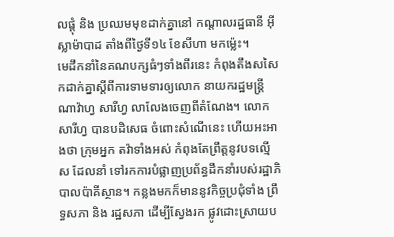លផ្តុំ និង ប្រឈមមុខដាក់គ្នានៅ កណ្តាលរដ្ឋធានី អ៊ីស្លាម៉ាបាដ តាំងពីថ្ងៃទី១៤ ខែសីហា មកម្ល៉េះ។
មេដឹកនាំនៃគណបក្សធំៗទាំងពីរនេះ កំពុងតឹងសសៃកដាក់គ្នាស្តីពីការទាមទារឲ្យលោក នាយករដ្ឋមន្ត្រី ណាវ៉ាហ្វ សារីហ្វ លាលែងចេញពីតំណែង។ លោក សារីហ្វ បានបដិសេធ ចំពោះសំណើនេះ ហើយអះអាងថា ក្រុមអ្នក តវ៉ាទាំងអស់ កំពុងតែព្រឹត្តនូវបទល្មើស ដែលនាំ ទៅរកការបំផ្លាញប្រព័ន្ធដឹកនាំរបស់រដ្ឋាភិបាលប៉ាគីស្ថាន។ កន្លងមកក៏មាននូវកិច្ចប្រជុំទាំង ព្រឹទ្ធសភា និង រដ្ឋសភា ដើម្បីស្វែងរក ផ្លូវដោះស្រាយប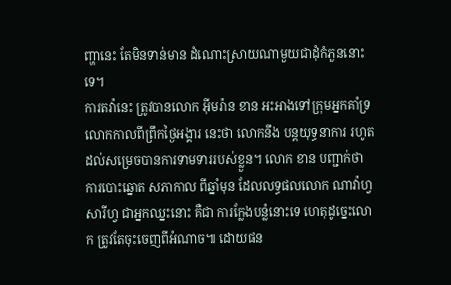ញ្ហានេះ តែមិនទាន់មាន ដំណោះស្រាយណាមួយជាដុំកំភួននោះទេ។
ការតវ៉ានេះ ត្រូវបានលោក អ៊ីមរ៉ាន ខាន អះអាងទៅក្រុមអ្នកគាំទ្រលោកកាលពីព្រឹកថ្ងៃអង្គារ នេះថា លោកនឹង បន្តយុទ្ធនាការ រហូតដល់សម្រេចបានការទាមទាររបស់ខ្លួន។ លោក ខាន បញ្ជាក់ថា ការបោះឆ្នោត សភាកាល ពីឆ្នាំមុន ដែលលទ្ធផលលោក ណាវ៉ាហ្វ សារីហ្វ ជាអ្នកឈ្នះនោះ គឺជា ការក្លែងបន្លំនោះទេ ហេតុដូច្នេះលោក ត្រូវតែចុះចេញពីអំណាច៕ ដោយផន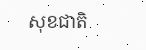សុខជាតិ